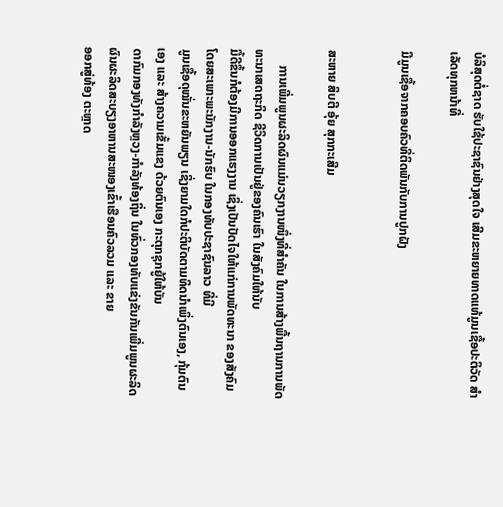ບໍລິສຸດຕໍ່ຊາດ ຮັບໃຊ້ປະຊາຊົນຢ່າງສຸດໃຈ ເສີມຂະຫຍາຍທາດແທ້ມູນເຊື້ອປະຕິວັດ ສໍາເລັດທຸກຫນ້າທີ່

ມີມູນເຊື້ອຈາກຄອບຄົວທີ່ຕິດພັນກັບການປູກຝັງ


ສະຫາຍ ສິບຕີ ອຸ້ຍ ສຸກກະເສີມ

     ການເພີ່ມພູນຜະລິດຜົນແມ່ນວຽກງານໜຶ່ງທີ່ສຳຄັນ ໃນການສ້າງພື້ນຖານການພັດທະນາເສດຖະກິດ ຊີວິດການເປັນຢູ່ຂອງຄົນເຮົາ ໃນສັງຄົມໃຫ້ນັບ
ມື້ດີຂຶ້ນກໍຕ້ອງມີການອອກແຮງງານ ເຊິ່ງເປັນປັດໄຈໃຫ້ແກ່ການພັດທະນາ ຂອງສັງຄົມ ໂດຍສະເພາະພະນັກງານ-ນັກຮົບ ໃນກອງທັບປະຊາຊົນລາວ ທີ່ມີ
ມູນເຊື້ອດຸໝັ່ນຂະຫຍັນພຽນ ເຊິ່ງຍາມໃດກໍປະຕິບັດຕາມທິດນຳເພິ່ງຕົນເອງ, ກຸ້ມຕົນເອງ ແລະ ສ້າງຄວາມເຂັ້ມແຂງ ດ້ວຍຕົນເອງ ກະຕຸກຊຸກຍູ້ໃຫ້ບັນ
ດາກົມກອງທັງກຳລັງຫຼວງ-ກຳລັງທ້ອງຖິ່ນ ໃນທົ່ວກອງທັບແຂ່ງຂັນກັນເພີ່ມພູນຜະລິດຜົນຜະລິດສະບຽງອາຫານສະໜອງເຂົ້າເຮືອນຄົວລວມ ແລະ ຂາຍ
ອອກສູ່ທ້ອງ ຕະຫຼາດ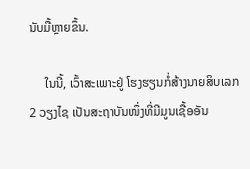ນັບມື້ຫຼາຍຂຶ້ນ.

     ໃນນີ້, ເວົ້າສະເພາະຢູ່ ໂຮງຮຽນກໍ່ສ້າງນາຍສິບເລກ 2 ວຽງໄຊ ເປັນສະຖາບັນໜຶ່ງທີ່ມີມູນເຊື້ອອັນ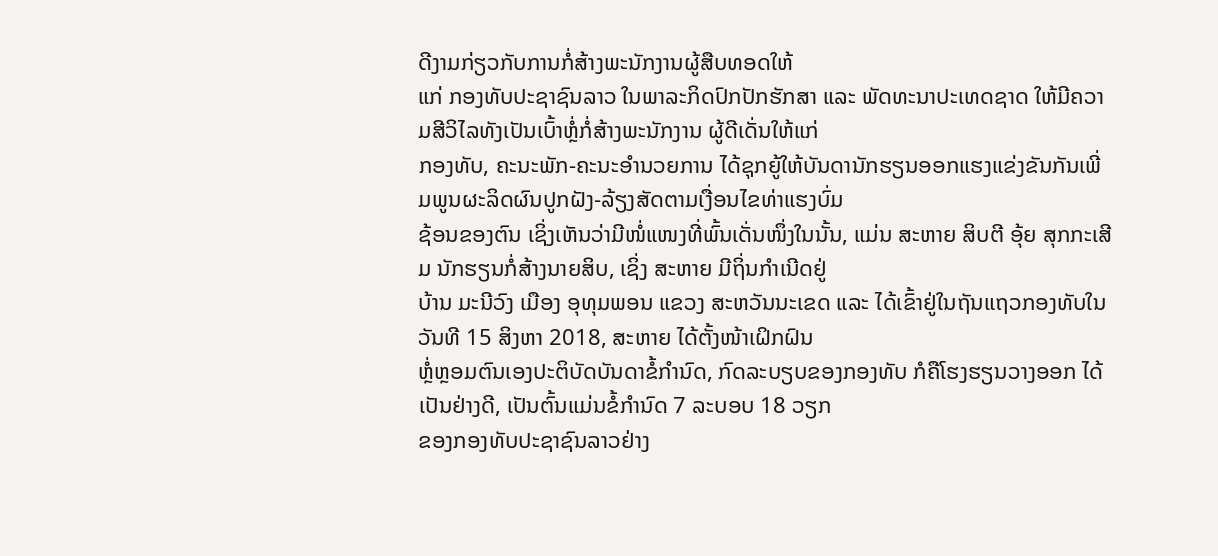ດີງາມກ່ຽວກັບການກໍ່ສ້າງພະນັກງານຜູ້ສືບທອດໃຫ້
ແກ່ ກອງທັບປະຊາຊົນລາວ ໃນພາລະກິດປົກປັກຮັກສາ ແລະ ພັດທະນາປະເທດຊາດ ໃຫ້ມີຄວາມສີວິໄລທັງເປັນເບົ້າຫຼໍ່ກໍ່ສ້າງພະນັກງານ ຜູ້ດີເດັ່ນໃຫ້ແກ່
ກອງທັບ, ຄະນະພັກ-ຄະນະອຳນວຍການ ໄດ້ຊຸກຍູ້ໃຫ້ບັນດານັກຮຽນອອກແຮງແຂ່ງຂັນກັນເພີ່ມພູນຜະລິດຜົນປູກຝັງ-ລ້ຽງສັດຕາມເງື່ອນໄຂທ່າແຮງບົ່ມ
ຊ້ອນຂອງຕົນ ເຊິ່ງເຫັນວ່າມີໜໍ່ແໜງທີ່ພົ້ນເດັ່ນໜຶ່ງໃນນັ້ນ, ແມ່ນ ສະຫາຍ ສິບຕີ ອຸ້ຍ ສຸກກະເສີມ ນັກຮຽນກໍ່ສ້າງນາຍສິບ, ເຊິ່ງ ສະຫາຍ ມີຖິ່ນກຳເນີດຢູ່
ບ້ານ ມະນີວົງ ເມືອງ ອຸທຸມພອນ ແຂວງ ສະຫວັນນະເຂດ ແລະ ໄດ້ເຂົ້າຢູ່ໃນຖັນແຖວກອງທັບໃນ ວັນທີ 15 ສິງຫາ 2018, ສະຫາຍ ໄດ້ຕັ້ງໜ້າເຝິກຝົນ
ຫຼໍ່ຫຼອມຕົນເອງປະຕິບັດບັນດາຂໍ້ກຳນົດ, ກົດລະບຽບຂອງກອງທັບ ກໍຄືໂຮງຮຽນວາງອອກ ໄດ້ເປັນຢ່າງດີ, ເປັນຕົ້ນແມ່ນຂໍ້ກຳນົດ 7 ລະບອບ 18 ວຽກ
ຂອງກອງທັບປະຊາຊົນລາວຢ່າງ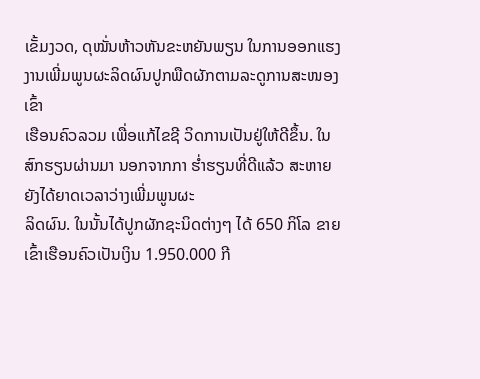ເຂັ້ມງວດ, ດຸໝັ່ນຫ້າວຫັນຂະຫຍັນພຽນ ໃນການອອກແຮງງານເພີ່ມພູນຜະລິດຜົນປູກພືດຜັກຕາມລະດູການສະໜອງເຂົ້າ
ເຮືອນຄົວລວມ ເພື່ອແກ້ໄຂຊີ ວິດການເປັນຢູ່ໃຫ້ດີຂຶ້ນ. ໃນສົກຮຽນຜ່ານມາ ນອກຈາກກາ ຮໍ່າຮຽນທີ່ດີແລ້ວ ສະຫາຍ ຍັງໄດ້ຍາດເວລາວ່າງເພີ່ມພູນຜະ
ລິດຜົນ. ໃນນັ້ນໄດ້ປູກຜັກຊະນິດຕ່າງໆ ໄດ້ 650 ກິໂລ ຂາຍເຂົ້າເຮືອນຄົວເປັນເງິນ 1.950.000 ກີ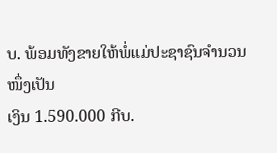ບ. ພ້ອມທັງຂາຍໃຫ້ພໍ່ແມ່ປະຊາຊົນຈຳນວນໜຶ່ງເປັນ
ເງິນ 1.590.000 ກີບ.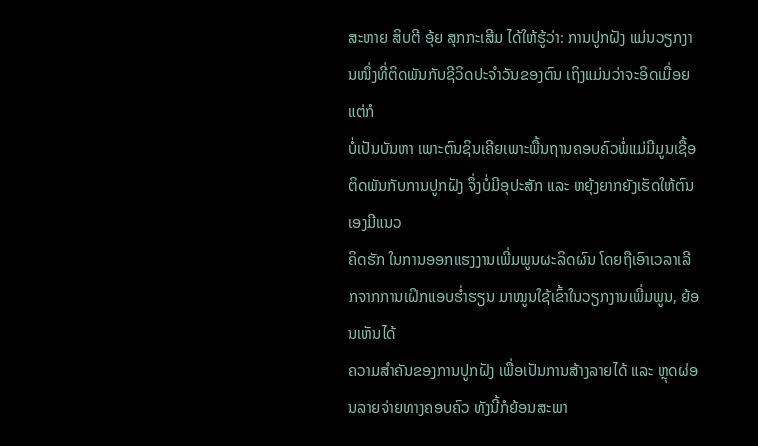ສະຫາຍ ສິບຕີ ອຸ້ຍ ສຸກກະເສີມ ໄດ້ໃຫ້ຮູ້ວ່າ: ການປູກຝັງ ແມ່ນວຽກງານໜຶ່ງທີ່ຕິດພັນກັບຊີວິດປະຈຳວັນຂອງຕົນ ເຖິງແມ່ນວ່າຈະອິດເມື່ອຍແຕ່ກໍ
ບໍ່ເປັນບັນຫາ ເພາະຕົນຊິນເຄີຍເພາະພື້ນຖານຄອບຄົວພໍ່ແມ່ມີມູນເຊື້ອຕິດພັນກັບການປູກຝັງ ຈຶ່ງບໍ່ມີອຸປະສັກ ແລະ ຫຍຸ້ງຍາກຍັງເຮັດໃຫ້ຕົນເອງມີແນວ
ຄິດຮັກ ໃນການອອກແຮງງານເພີ່ມພູນຜະລິດຜົນ ໂດຍຖືເອົາເວລາເລີກຈາກການເຝິກແອບຮໍ່າຮຽນ ມາໝູນໃຊ້ເຂົ້າໃນວຽກງານເພີ່ມພູນ, ຍ້ອນເຫັນໄດ້
ຄວາມສຳຄັນຂອງການປູກຝັງ ເພື່ອເປັນການສ້າງລາຍໄດ້ ແລະ ຫຼຸດຜ່ອນລາຍຈ່າຍທາງຄອບຄົວ ທັງນີ້ກໍຍ້ອນສະພາ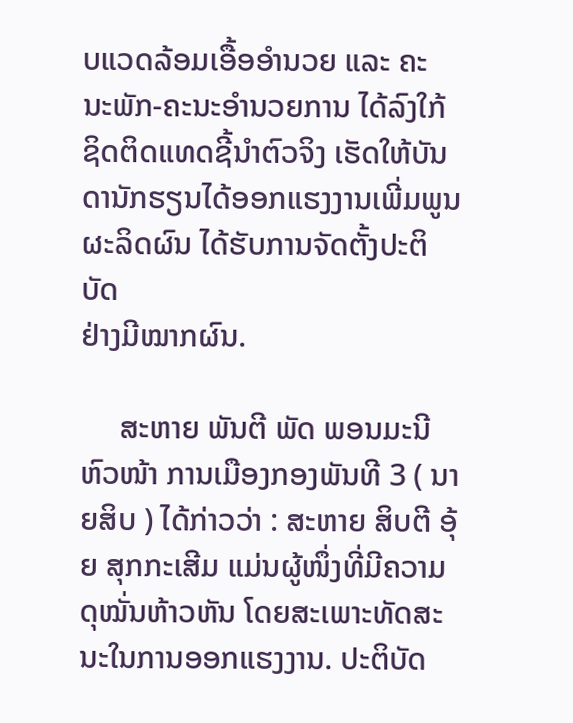ບແວດລ້ອມເອື້ອອຳນວຍ ແລະ ຄະ
ນະພັກ-ຄະນະອຳນວຍການ ໄດ້ລົງໃກ້ຊິດຕິດແທດຊີ້ນຳຕົວຈິງ ເຮັດໃຫ້ບັນດານັກຮຽນໄດ້ອອກແຮງງານເພີ່ມພູນຜະລິດຜົນ ໄດ້ຮັບການຈັດຕັ້ງປະຕິບັດ
ຢ່າງມີໝາກຜົນ.

     ສະຫາຍ ພັນຕີ ພັດ ພອນມະນີ ຫົວໜ້າ ການເມືອງກອງພັນທີ 3 ( ນາຍສິບ ) ໄດ້ກ່າວວ່າ : ສະຫາຍ ສິບຕີ ອຸ້ຍ ສຸກກະເສີມ ແມ່ນຜູ້ໜຶ່ງທີ່ມີຄວາມ
ດຸໝັ່ນຫ້າວຫັນ ໂດຍສະເພາະທັດສະນະໃນການອອກແຮງງານ. ປະຕິບັດ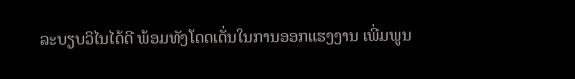ລະບຽບວິໄນໄດ້ດີ ພ້ອມທັງໂດດເດັ່ນໃນການອອກແຮງງານ ເພີ່ມພູນ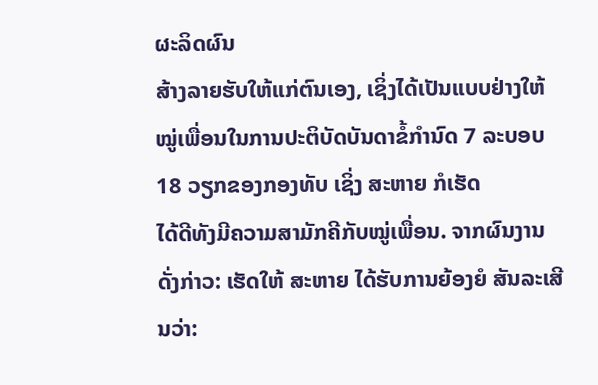ຜະລິດຜົນ
ສ້າງລາຍຮັບໃຫ້ແກ່ຕົນເອງ, ເຊິ່ງໄດ້ເປັນແບບຢ່າງໃຫ້ໝູ່ເພື່ອນໃນການປະຕິບັດບັນດາຂໍ້ກຳນົດ 7 ລະບອບ 18 ວຽກຂອງກອງທັບ ເຊິ່ງ ສະຫາຍ ກໍເຮັດ
ໄດ້ດີທັງມີຄວາມສາມັກຄີກັບໝູ່ເພື່ອນ. ຈາກຜົນງານດັ່ງກ່າວ: ເຮັດໃຫ້ ສະຫາຍ ໄດ້ຮັບການຍ້ອງຍໍ ສັນລະເສີນວ່າ: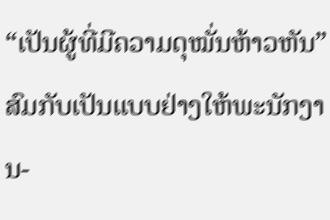“ເປັນຜູ້ທີ່ມີຄວາມດຸໝັ່ນຫ້າວຫັນ”
ສົມກັບເປັນແບບຢ່າງໃຫ້ພະນັກງານ-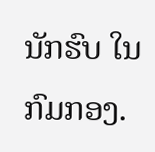ນັກຮົບ ໃນກົມກອງ.